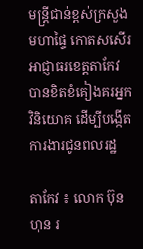មន្រ្តីជាន់ខ្ពស់ក្រសួងមហាផ្ទៃ កោតសសើរអាជ្ញាធរខេត្តតាកែវ បានខិតខំគៀងគរអ្នកវិនិយោគ ដើម្បីបង្កើតការងារជូនពលរដ្ឋ

តាកែវ ៖ លោក ប៊ុន ហុន រ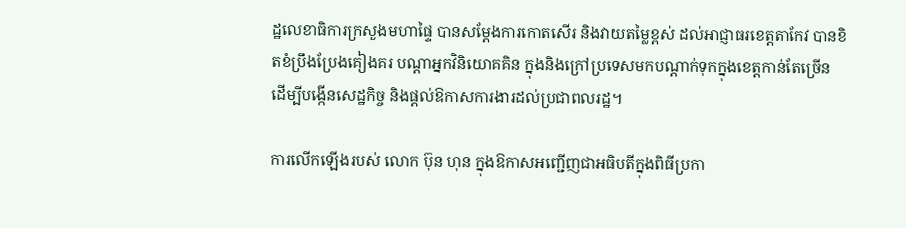ដ្ឋលេខាធិការក្រសួងមហាផ្ទៃ បានសម្ដែងការកោតសើរ និងវាយតម្លៃខ្ពស់ ដល់អាជ្ញាធរខេត្តតាកែវ បានខិតខំប្រឹងប្រែងគៀងគរ បណ្ដាអ្នកវិនិយោគគិន ក្នុងនិងក្រៅប្រទេសមកបណ្ដាក់ទុកក្នុងខេត្តកាន់តែច្រើន ដើម្បីបង្កើនសេដ្ឋកិច្ច និងផ្ដល់ឱកាសការងារដល់ប្រជាពលរដ្ឋ។

ការលើកឡើងរបស់ លោក ប៊ុន ហុន ក្នុងឱកាសអញ្ជើញជាអធិបតីក្នុងពិធីប្រកា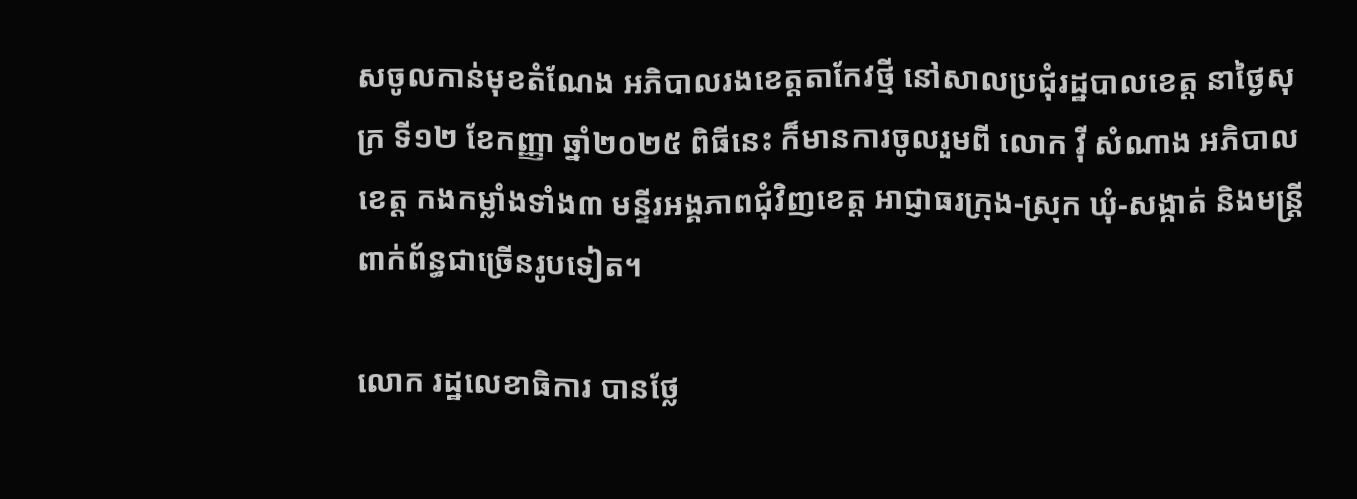សចូលកាន់មុខតំណែង អភិបាលរងខេត្តតាកែវថ្មី នៅសាលប្រជុំរដ្ឋបាលខេត្ត នាថ្ងៃសុក្រ ទី១២ ខែកញ្ញា ឆ្នាំ២០២៥ ពិធីនេះ ក៏មានការចូលរួមពី លោក វ៉ី សំណាង អភិបាលខេត្ត កងកម្លាំងទាំង៣ មន្ទីរអង្គភាពជុំវិញខេត្ត អាជ្ញាធរក្រុង-ស្រុក ឃុំ-សង្កាត់ និងមន្រ្តីពាក់ព័ន្ធជាច្រើនរូបទៀត។

លោក រដ្ឋលេខាធិការ បានថ្លែ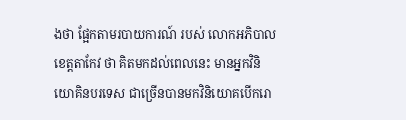ងថា ផ្អែកតាមរបាយការណ៍ របស់ លោកអភិបាលខេត្តតាកែវ ថា គិតមកដល់ពេលនេះ មានអ្នកវិនិយោគិនបរទេស ជាច្រើនបានមកវិនិយោគបើករោ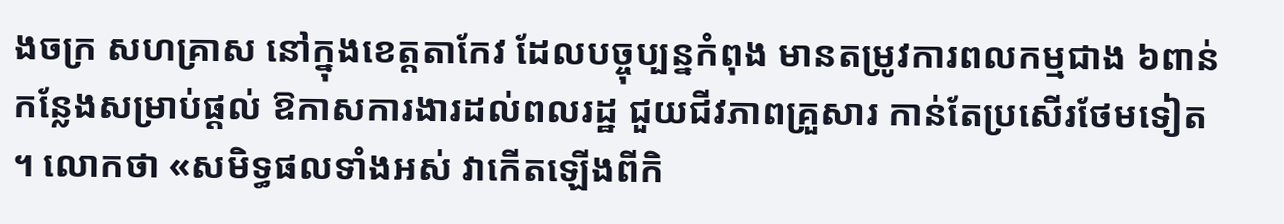ងចក្រ សហគ្រាស នៅក្នុងខេត្តតាកែវ ដែលបច្ចុប្បន្នកំពុង មានតម្រូវការពលកម្មជាង ៦ពាន់កន្លែងសម្រាប់ផ្ដល់ ឱកាសការងារដល់ពលរដ្ឋ ជួយជីវភាពគ្រួសារ កាន់តែប្រសើរថែមទៀត ។ លោកថា «សមិទ្ធផលទាំងអស់ វាកើតឡើងពីកិ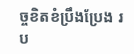ច្ចខិតខំប្រឹងប្រែង រប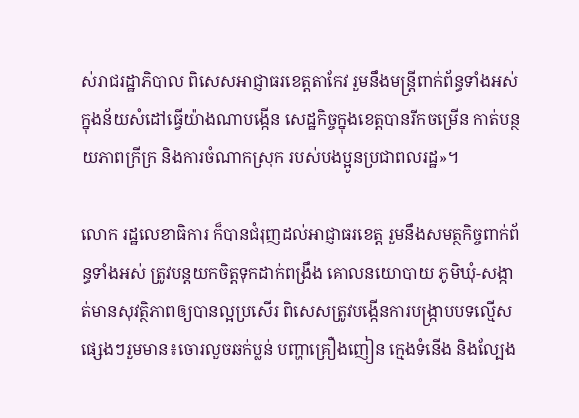ស់រាជរដ្ឋាភិបាល ពិសេសអាជ្ញាធរខេត្តតាកែវ រួមនឹងមន្រ្តីពាក់ព័ន្ធទាំងអស់ ក្នុងន័យសំដៅធ្វើយ៉ាងណាបង្កើន សេដ្ឋកិច្ចក្នុងខេត្តបានរីកចម្រើន កាត់បន្ថយភាពក្រីក្រ និងការចំណាកស្រុក របស់បងប្អូនប្រជាពលរដ្ឋ»។

លោក រដ្ឋលេខាធិការ ក៏បានជំរុញដល់អាជ្ញាធរខេត្ត រួមនឹងសមត្ថកិច្ចពាក់ព័ន្ធទាំងអស់ ត្រូវបន្តយកចិត្តទុកដាក់ពង្រឹង គោលនយោបាយ ភូមិឃុំ-សង្កាត់មានសុវត្ថិភាពឲ្យបានល្អប្រសើរ ពិសេសត្រូវបង្កើនការបង្ក្រាបបទល្មើសផ្សេងៗរួមមាន៖ចោរលួចឆក់ប្លន់ បញ្ហាគ្រឿងញៀន ក្មេងទំនើង និងល្បែង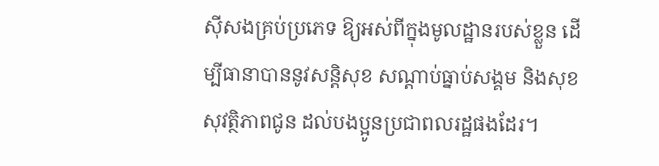ស៊ីសងគ្រប់ប្រភេទ ឱ្យអស់ពីក្នុងមូលដ្ឋានរបស់ខ្លួន ដើម្បីធានាបាននូវសន្ដិសុខ សណ្ដាប់ធ្នាប់សង្គម និងសុខសុវត្ថិភាពជូន ដល់បងប្អូនប្រជាពលរដ្ឋផងដែរ។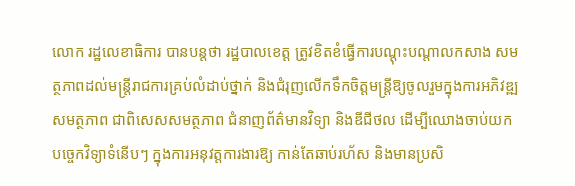លោក រដ្ឋលេខាធិការ បានបន្តថា រដ្ឋបាលខេត្ត ត្រូវខិតខំធ្វើការបណ្តុះបណ្តាលកសាង សមត្ថភាពដល់មន្ត្រីរាជការគ្រប់លំដាប់ថ្នាក់ និងជំរុញលើកទឹកចិត្តមន្ត្រីឱ្យចូលរួមក្នុងការអភិវឌ្ឍសមត្ថភាព ជាពិសេសសមត្ថភាព ជំនាញព័ត៌មានវិទ្យា និងឌីជីថល ដើម្បីឈោងចាប់យកបច្ចេកវិទ្យាទំនើបៗ ក្នុងការអនុវត្តការងារឱ្យ កាន់តែឆាប់រហ័ស និងមានប្រសិ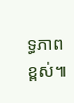ទ្ធភាពខ្ពស់៕